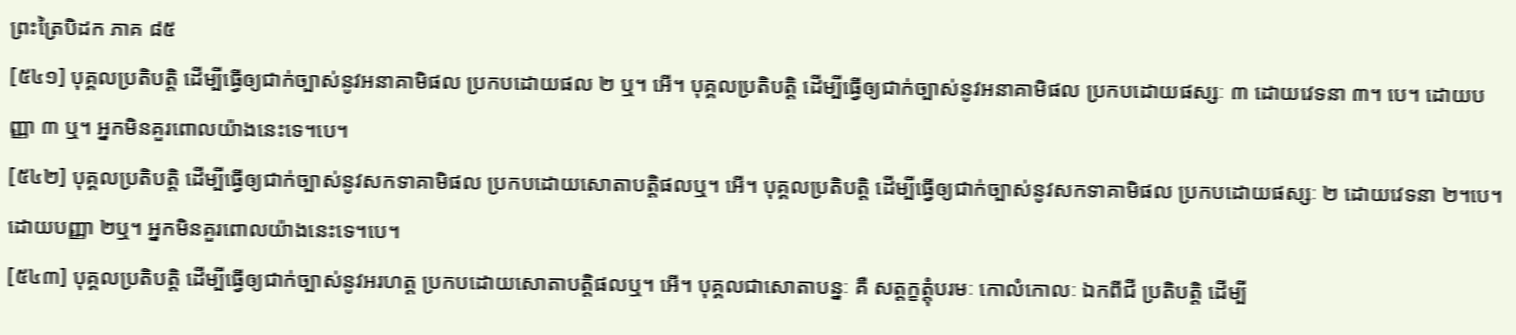ព្រះត្រៃបិដក ភាគ ៨៥
[៥៤១] បុគ្គលប្រតិបត្តិ ដើម្បីធ្វើឲ្យជាក់ច្បាស់នូវអនាគាមិផល ប្រកបដោយផល ២ ឬ។ អើ។ បុគ្គលប្រតិបត្តិ ដើម្បីធ្វើឲ្យជាក់ច្បាស់នូវអនាគាមិផល ប្រកបដោយផស្សៈ ៣ ដោយវេទនា ៣។ បេ។ ដោយបញ្ញា ៣ ឬ។ អ្នកមិនគួរពោលយ៉ាងនេះទេ។បេ។
[៥៤២] បុគ្គលប្រតិបត្តិ ដើម្បីធ្វើឲ្យជាក់ច្បាស់នូវសកទាគាមិផល ប្រកបដោយសោតាបត្តិផលឬ។ អើ។ បុគ្គលប្រតិបត្តិ ដើម្បីធ្វើឲ្យជាក់ច្បាស់នូវសកទាគាមិផល ប្រកបដោយផស្សៈ ២ ដោយវេទនា ២។បេ។ ដោយបញ្ញា ២ឬ។ អ្នកមិនគួរពោលយ៉ាងនេះទេ។បេ។
[៥៤៣] បុគ្គលប្រតិបត្តិ ដើម្បីធ្វើឲ្យជាក់ច្បាស់នូវអរហត្ត ប្រកបដោយសោតាបត្តិផលឬ។ អើ។ បុគ្គលជាសោតាបន្នៈ គឺ សត្តក្ខត្តុំបរមៈ កោលំកោលៈ ឯកពីជី ប្រតិបត្តិ ដើម្បី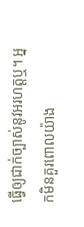ធ្វើឲ្យជាក់ច្បាស់នូវអរហត្តឬ។ អ្នកមិនគួរពោលយ៉ាង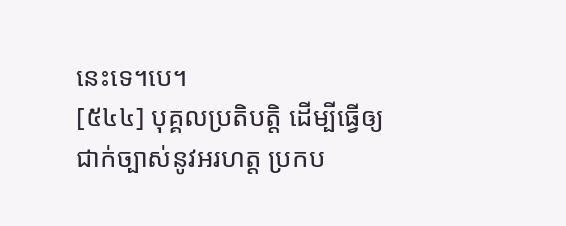នេះទេ។បេ។
[៥៤៤] បុគ្គលប្រតិបត្តិ ដើម្បីធ្វើឲ្យជាក់ច្បាស់នូវអរហត្ត ប្រកប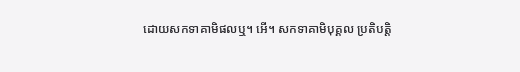ដោយសកទាគាមិផលឬ។ អើ។ សកទាគាមិបុគ្គល ប្រតិបត្តិ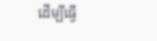ដើម្បីធ្វើ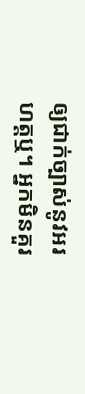ឲ្យជាក់ច្បាស់នូវអរហត្តឬ។ អ្នកមិនគួរ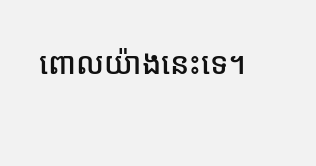ពោលយ៉ាងនេះទេ។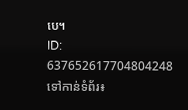បេ។
ID: 637652617704804248
ទៅកាន់ទំព័រ៖